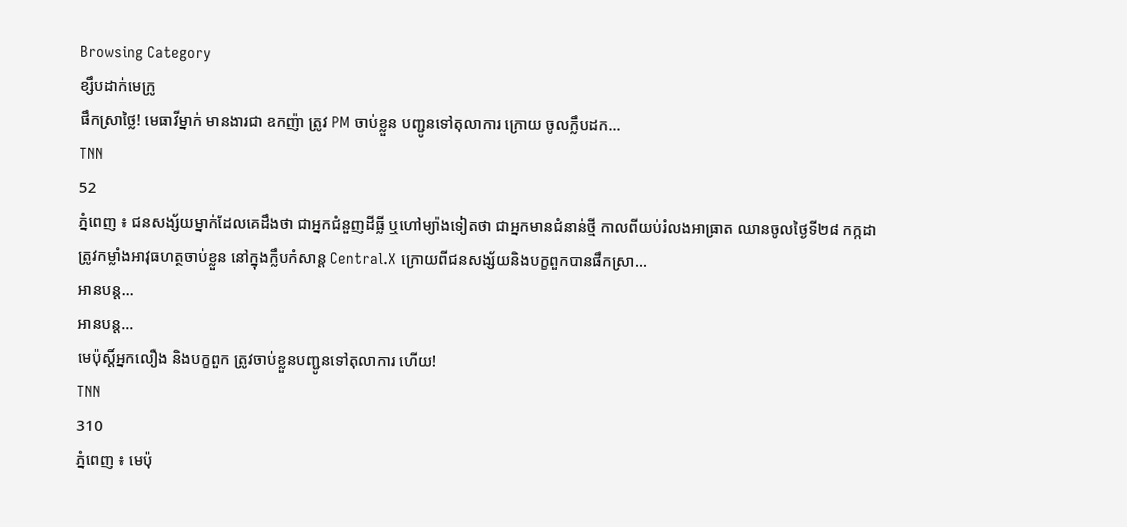Browsing Category
ខ្សឹបដាក់មេក្រូ
ផឹកស្រាថ្លៃ! មេធាវីម្នាក់ មានងារជា ឧកញ៉ា ត្រូវ PM ចាប់ខ្លួន បញ្ជូនទៅតុលាការ ក្រោយ ចូលក្លឹបដក…
TNN
52
ភ្នំពេញ ៖ ជនសង្ស័យម្នាក់ដែលគេដឹងថា ជាអ្នកជំនួញដីធ្លី ឬហៅម្យ៉ាងទៀតថា ជាអ្នកមានជំនាន់ថ្មី កាលពីយប់រំលងអាធ្រាត ឈានចូលថ្ងៃទី២៨ កក្កដា ត្រូវកម្លាំងអាវុធហត្ថចាប់ខ្លួន នៅក្នុងក្លឹបកំសាន្ត Central.X ក្រោយពីជនសង្ស័យនិងបក្ខពួកបានផឹកស្រា…
អានបន្ត...
អានបន្ត...
មេប៉ុស្តិ៍អ្នកលឿង និងបក្ខពួក ត្រូវចាប់ខ្លួនបញ្ជូនទៅតុលាការ ហើយ!
TNN
310
ភ្នំពេញ ៖ មេប៉ុ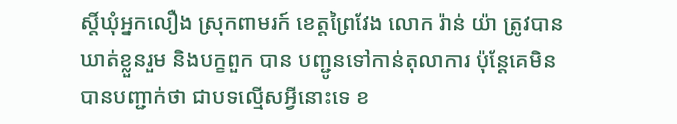ស្តិ៍ឃុំអ្នកលឿង ស្រុកពាមរក៍ ខេត្តព្រៃវែង លោក រ៉ាន់ យ៉ា ត្រូវបានឃាត់ខ្លួនរួម និងបក្ខពួក បាន បញ្ជូនទៅកាន់តុលាការ ប៉ុន្តែគេមិនបានបញ្ជាក់ថា ជាបទល្មើសអ្វីនោះទេ ខ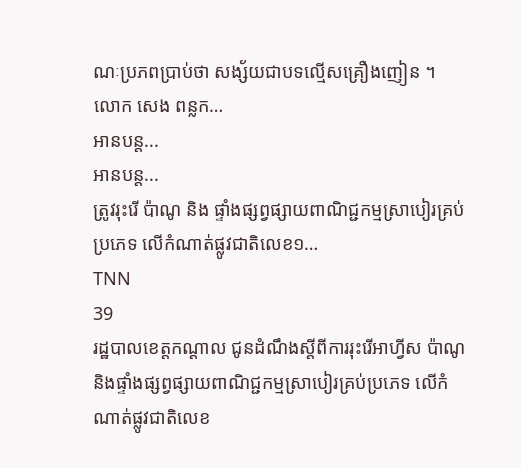ណៈប្រភពប្រាប់ថា សង្ស័យជាបទល្មើសគ្រឿងញៀន ។
លោក សេង ពន្លក…
អានបន្ត...
អានបន្ត...
ត្រូវរុះរើ ប៉ាណូ និង ផ្ទាំងផ្សព្វផ្សាយពាណិជ្ជកម្មស្រាបៀរគ្រប់ប្រភេទ លើកំណាត់ផ្លូវជាតិលេខ១…
TNN
39
រដ្ឋបាលខេត្តកណ្ដាល ជូនដំណឹងស្តីពីការរុះរើអាហ្វីស ប៉ាណូ និងផ្ទាំងផ្សព្វផ្សាយពាណិជ្ជកម្មស្រាបៀរគ្រប់ប្រភេទ លើកំណាត់ផ្លូវជាតិលេខ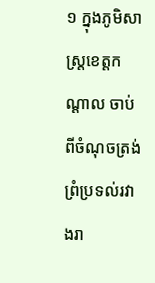១ ក្នុងភូមិសាស្ត្រខេត្តកណ្តាល ចាប់ពីចំណុចត្រង់ព្រំប្រទល់រវាងរា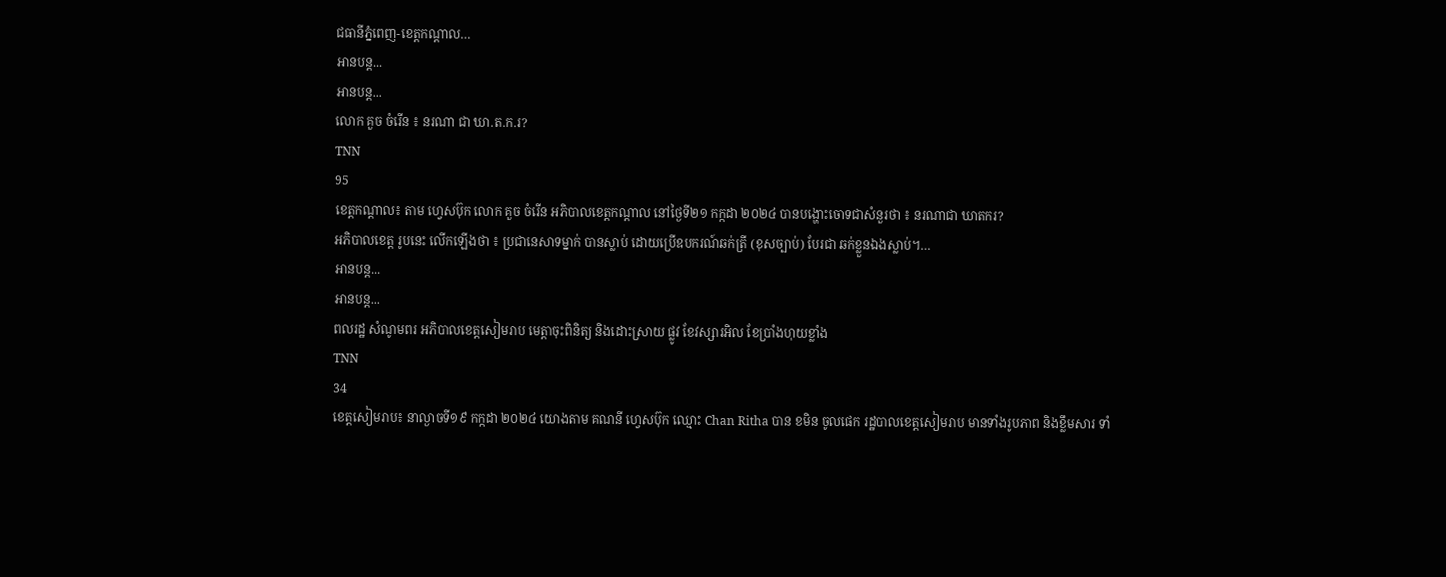ជធានីភ្នំពេញ-ខេត្តកណ្តាល…
អានបន្ត...
អានបន្ត...
លោក គួច ចំរើន ៖ នរណា ជា ឃា.ត.ក.រ?
TNN
95
ខេត្តកណ្តាល៖ តាម ហ្វេសប៊ុក លោក គួច ចំរើន អភិបាលខេត្តកណ្តាល នៅថ្ងៃទី២១ កក្កដា ២០២៤ បានបង្ហោះចោទជាសំនួរថា ៖ នរណាជា ឃាតករ?
អភិបាលខេត្ត រូបនេះ លើកឡើងថា ៖ ប្រជានេសាទម្នាក់ បានស្លាប់ ដោយប្រេីឧបករណ៍ឆក់ត្រី (ខុសច្បាប់) បែរជា ឆក់ខ្លួនឯងស្លាប់។…
អានបន្ត...
អានបន្ត...
ពលរដ្ឋ សំណូមពរ អភិបាលខេត្តសៀមរាប មេត្តាចុះពិនិត្យ និងដោះស្រាយ ផ្លូវ ខែវស្សារអិល ខែប្រាំងហុយខ្លាំង
TNN
34
ខេត្តសៀមរាប៖ នាល្ងាចទី១៩ កក្កដា ២០២៤ យោងតាម គណនី ហ្វេសប៊ុក ឈ្មោះ Chan Ritha បាន ខមិន ចូលផេក រដ្ឋបាលខេត្តសៀមរាប មានទាំងរូបភាព និងខ្លឹមសារ ទាំ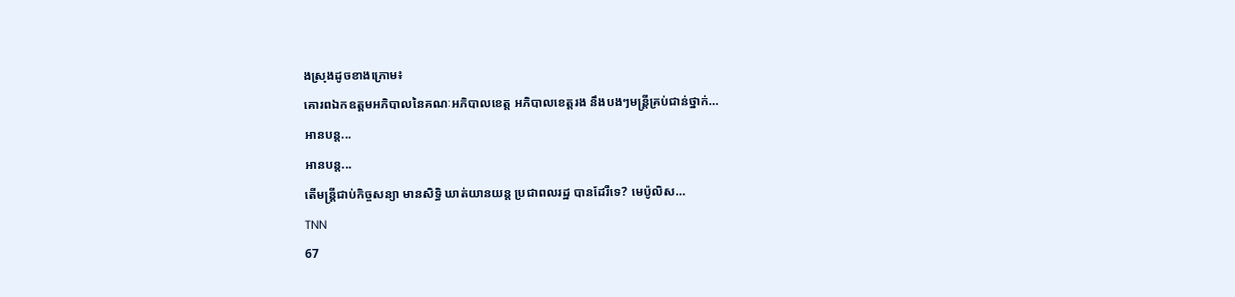ងស្រុងដូចខាងក្រោម៖
គោរពឯកឧត្តមអភិបាលនៃគណៈអភិបាលខេត្ត អភិបាលខេត្តរង នឹងបងៗមន្រ្តីគ្រប់ជាន់ថ្នាក់…
អានបន្ត...
អានបន្ត...
តើមន្រ្តីជាប់កិច្ចសន្យា មានសិទ្ធិ ឃាត់យានយន្ត ប្រជាពលរដ្ឋ បានដែរឺទេ? មេប៉ូលិស…
TNN
67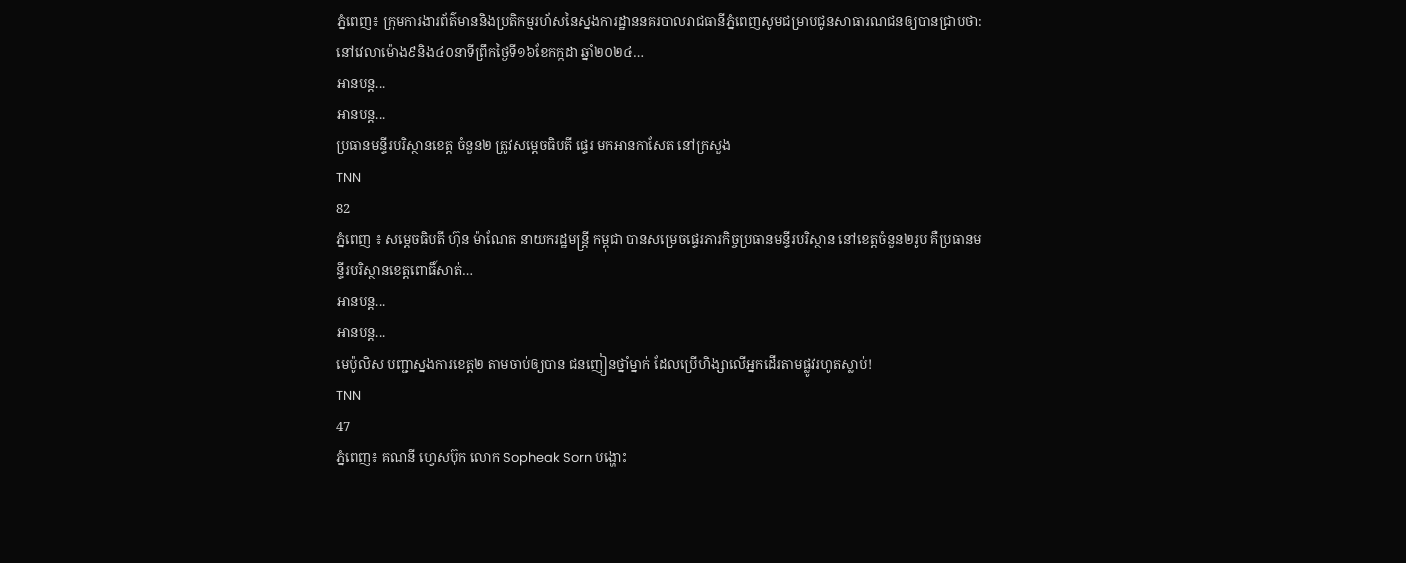ភ្នំពេញ៖ ក្រុមការងារព័ត៌មាននិងប្រតិកម្មរហ័សនៃស្នងការដ្ឋាននគរបាលរាជធានីភ្នំពេញសូមជម្រាបជូនសាធារណជនឲ្យបានជ្រាបថា:នៅវេលាម៉ោង៩និង៤០នាទីព្រឹកថ្ងៃទី១៦ខែកក្កដា ឆ្នាំ២០២៤…
អានបន្ត...
អានបន្ត...
ប្រធានមន្ទីរបរិស្ថានខេត្ត ចំនួន២ ត្រូវសម្តេចធិបតី ផ្ទេរ មកអានកាសែត នៅក្រសួង
TNN
82
ភ្នំពេញ ៖ សម្តេចធិបតី ហ៊ុន ម៉ាណែត នាយករដ្ឋមន្ត្រី កម្ពុជា បានសម្រេចផ្ទេរភារកិច្ចប្រធានមន្ទីរបរិស្ថាន នៅខេត្តចំនួន២រូប គឺប្រធានមន្ទីរបរិស្ថានខេត្តពោធិ៍សាត់…
អានបន្ត...
អានបន្ត...
មេប៉ូលិស បញ្ជាស្នងការខេត្ត២ តាមចាប់ឲ្យបាន ជនញៀនថ្នាំម្នាក់ ដែលប្រើហិង្សាលើអ្នកដើរតាមផ្លូវរហូតស្លាប់!
TNN
47
ភ្នំពេញ៖ គណនី ហ្វេសប៊ុក លោក Sopheak Sorn បង្ហោះ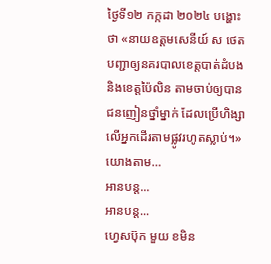ថ្ងៃទី១២ កក្កដា ២០២៤ បង្ហោះថា «នាយឧត្តមសេនីយ៍ ស ថេត បញ្ជាឲ្យនគរបាលខេត្តបាត់ដំបង និងខេត្តប៉ៃលិន តាមចាប់ឲ្យបាន ជនញៀនថ្នាំម្នាក់ ដែលប្រើហិង្សាលើអ្នកដើរតាមផ្លូវរហូតស្លាប់។»
យោងតាម…
អានបន្ត...
អានបន្ត...
ហ្វេសប៊ុក មួយ ខមិន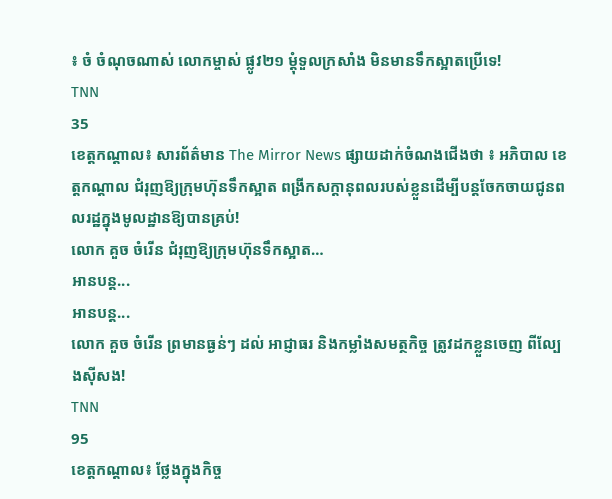៖ ចំ ចំណុចណាស់ លោកម្ចាស់ ផ្លូវ២១ ម្តុំទួលក្រសាំង មិនមានទឹកស្អាតប្រើទេ!
TNN
35
ខេត្តកណ្តាល៖ សារព័ត៌មាន The Mirror News ផ្សាយដាក់ចំណងជើងថា ៖ អភិបាល ខេត្តកណ្តាល ជំរុញឱ្យក្រុមហ៊ុនទឹកស្អាត ពង្រីកសក្តានុពលរបស់ខ្លួនដើម្បីបន្តចែកចាយជូនពលរដ្ឋក្នុងមូលដ្ឋានឱ្យបានគ្រប់!
លោក គួច ចំរើន ជំរុញឱ្យក្រុមហ៊ុនទឹកស្អាត…
អានបន្ត...
អានបន្ត...
លោក គួច ចំរើន ព្រមានធ្ងន់ៗ ដល់ អាជ្ញាធរ និងកម្លាំងសមត្ថកិច្ច ត្រូវដកខ្លួនចេញ ពីល្បែងសុីសង!
TNN
95
ខេត្តកណ្ដាល៖ ថ្លែងក្នុងកិច្ច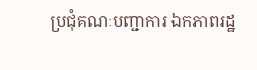ប្រជុំគណៈបញ្ជាការ ឯកភាពរដ្ឋ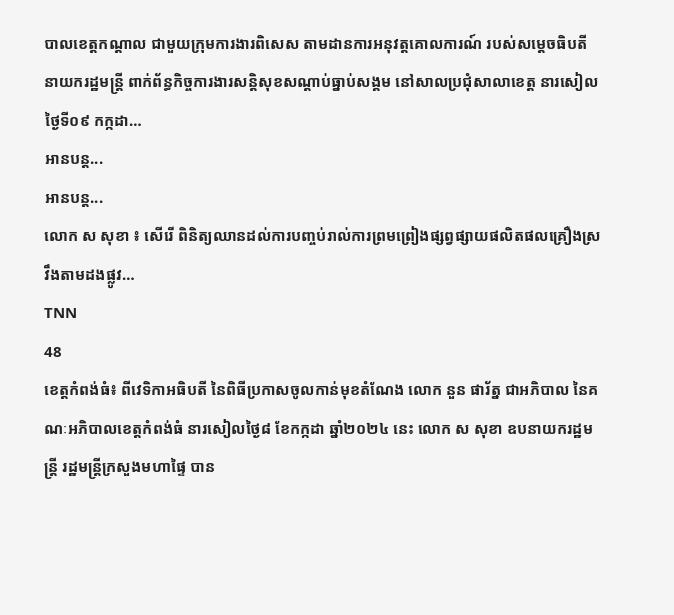បាលខេត្តកណ្ដាល ជាមួយក្រុមការងារពិសេស តាមដានការអនុវត្តគោលការណ៍ របស់សម្ដេចធិបតី នាយករដ្ឋមន្ត្រី ពាក់ព័ន្ធកិច្ចការងារសន្តិសុខសណ្តាប់ធ្នាប់សង្គម នៅសាលប្រជុំសាលាខេត្ត នារសៀលថ្ងៃទី០៩ កក្កដា…
អានបន្ត...
អានបន្ត...
លោក ស សុខា ៖ សើរើ ពិនិត្យឈានដល់ការបញ្ចប់រាល់ការព្រមព្រៀងផ្សព្វផ្សាយផលិតផលគ្រឿងស្រវឹងតាមដងផ្លូវ…
TNN
48
ខេត្តកំពង់ធំ៖ ពីវេទិកាអធិបតី នៃពិធីប្រកាសចូលកាន់មុខតំណែង លោក នួន ផារ័ត្ន ជាអភិបាល នៃគណៈអភិបាលខេត្តកំពង់ធំ នារសៀលថ្ងៃ៨ ខែកក្កដា ឆ្នាំ២០២៤ នេះ លោក ស សុខា ឧបនាយករដ្ឋមន្ត្រី រដ្ឋមន្រ្តីក្រសួងមហាផ្ទៃ បាន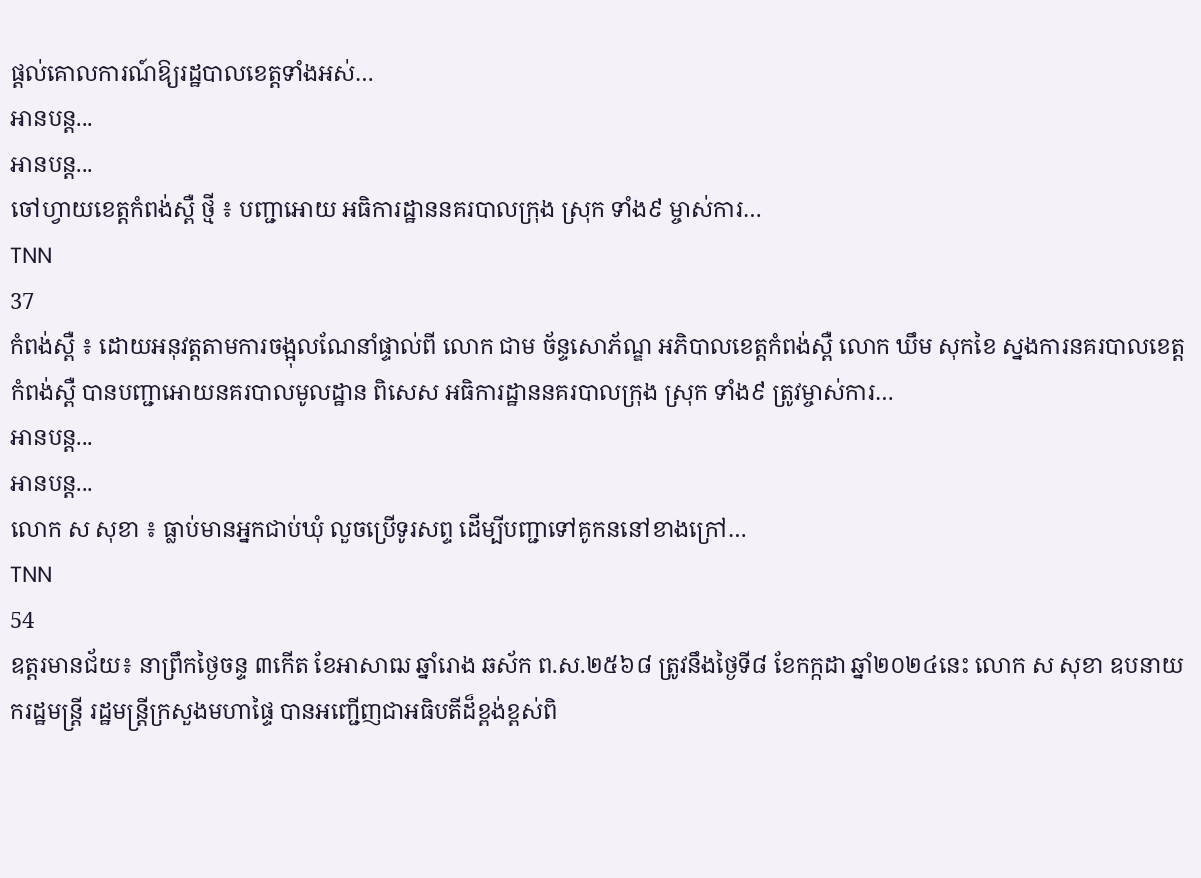ផ្ដល់គោលការណ៍ឱ្យរដ្ឋបាលខេត្តទាំងអស់…
អានបន្ត...
អានបន្ត...
ចៅហ្វាយខេត្តកំពង់ស្ពឺ ថ្មី ៖ បញ្ជាអោយ អធិការដ្ឋាននគរបាលក្រុង ស្រុក ទាំង៩ ម្ចាស់ការ…
TNN
37
កំពង់ស្ពឺ ៖ ដោយអនុវត្ដតាមការចង្អុលណែនាំផ្ទាល់ពី លោក ជាម ច័ន្ទសោភ័ណ្ឌ អភិបាលខេត្តកំពង់ស្ពឺ លោក ឃឹម សុកខៃ ស្នងការនគរបាលខេត្តកំពង់ស្ពឺ បានបញ្ជាអោយនគរបាលមូលដ្ឋាន ពិសេស អធិការដ្ឋាននគរបាលក្រុង ស្រុក ទាំង៩ ត្រូវម្ចាស់ការ…
អានបន្ត...
អានបន្ត...
លោក ស សុខា ៖ ធ្លាប់មានអ្នកជាប់ឃុំ លួចប្រើទូរសព្ទ ដើម្បីបញ្ជាទៅគូកននៅខាងក្រៅ…
TNN
54
ឧត្តរមានជ័យ៖ នាព្រឹកថ្ងៃចន្ទ ៣កើត ខែអាសាឍ ឆ្នាំរោង ឆស័ក ព.ស.២៥៦៨ ត្រូវនឹងថ្ងៃទី៨ ខែកក្កដា ឆ្នាំ២០២៤នេះ លោក ស សុខា ឧបនាយករដ្ឋមន្ត្រី រដ្ឋមន្ត្រីក្រសួងមហាផ្ទៃ បានអញ្ជើញជាអធិបតីដ៏ខ្ពង់ខ្ពស់ពិ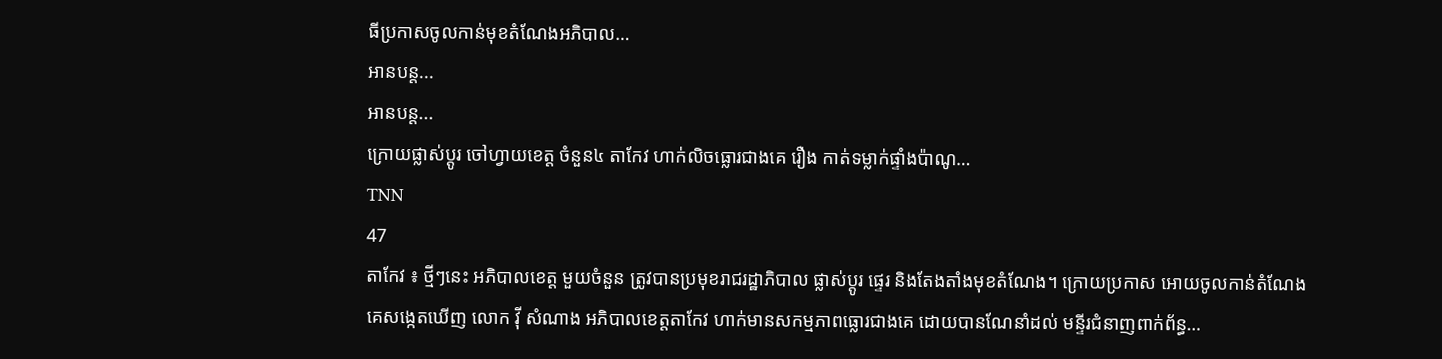ធីប្រកាសចូលកាន់មុខតំណែងអភិបាល…
អានបន្ត...
អានបន្ត...
ក្រោយផ្លាស់ប្តូរ ចៅហ្វាយខេត្ត ចំនួន៤ តាកែវ ហាក់លិចធ្លោរជាងគេ រឿង កាត់ទម្លាក់ផ្ទាំងប៉ាណូ…
TNN
47
តាកែវ ៖ ថ្មីៗនេះ អភិបាលខេត្ត មួយចំនួន ត្រូវបានប្រមុខរាជរដ្ឋាភិបាល ផ្លាស់ប្តូរ ផ្ទេរ និងតែងតាំងមុខតំណែង។ ក្រោយប្រកាស អោយចូលកាន់តំណែង គេសង្កេតឃើញ លោក វ៉ី សំណាង អភិបាលខេត្តតាកែវ ហាក់មានសកម្មភាពធ្លោរជាងគេ ដោយបានណែនាំដល់ មន្ទីរជំនាញពាក់ព័ន្ធ…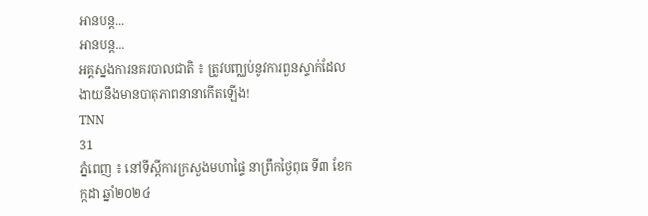អានបន្ត...
អានបន្ត...
អគ្គស្នងការនគរបាលជាតិ ៖ ត្រូវបញ្ឈប់នូវការពួនស្ទាក់ដែលងាយនឹងមានបាតុភាពនានាកើតឡើង!
TNN
31
ភ្នំពេញ ៖ នៅទីស្តីការក្រសួងមហាផ្ទៃ នាព្រឹកថ្ងៃពុធ ទី៣ ខែកក្កដា ឆ្នាំ២០២៤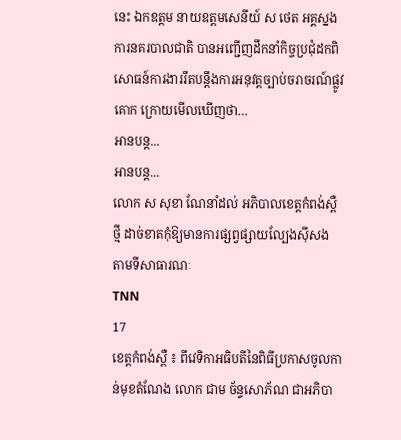នេះ ឯកឧត្តម នាយឧត្តមសេនីយ៍ ស ថេត អគ្គស្នងការនគរបាលជាតិ បានអញ្ជើញដឹកនាំកិច្ចប្រជុំដកពិសោធន៍ការងាររឹតបន្តឹងការអនុវត្តច្បាប់ចរាចរណ៍ផ្លូវគោក ក្រោយមើលឃើញថា…
អានបន្ត...
អានបន្ត...
លោក ស សុខា ណែនាំដល់ អភិបាលខេត្តកំពង់ស្ពឺ ថ្មី ដាច់ខាតកុំឱ្យមានការផ្សព្វផ្សាយល្បែងស៊ីសង តាមទីសាធារណៈ
TNN
17
ខេត្តកំពង់ស្ពឺ ៖ ពីវេទិកាអធិបតីនៃពិធីប្រកាសចូលកាន់មុខតំណែង លោក ជាម ច័ន្ទសោភ័ណ ជាអភិបា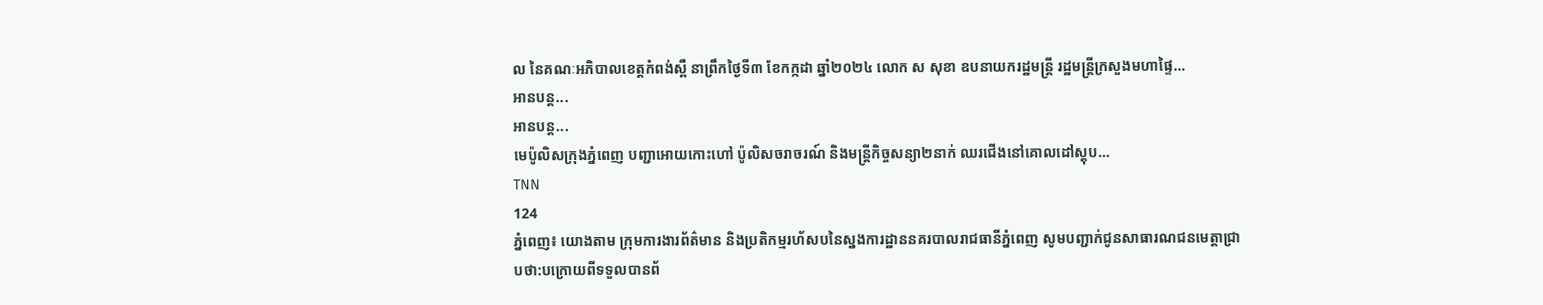ល នៃគណៈអភិបាលខេត្តកំពង់ស្ពឺ នាព្រឹកថ្ងៃទី៣ ខែកក្កដា ឆ្នាំ២០២៤ លោក ស សុខា ឧបនាយករដ្ឋមន្ត្រី រដ្ឋមន្រ្តីក្រសួងមហាផ្ទៃ…
អានបន្ត...
អានបន្ត...
មេប៉ូលិសក្រុងភ្នំពេញ បញ្ជាអោយកោះហៅ ប៉ូលិសចរាចរណ៍ និងមន្រ្តីកិច្ចសន្យា២នាក់ ឈរជើងនៅគោលដៅស្តុប…
TNN
124
ភ្នំពេញ៖ យោងតាម ក្រុមការងារព័ត៌មាន និងប្រតិកម្មរហ័សបនៃស្នងការដ្ឋាននគរបាលរាជធានីភ្នំពេញ សូមបញ្ជាក់ជូនសាធារណជនមេត្តាជ្រាបថា:បក្រោយពីទទួលបានព័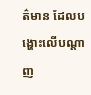ត៌មាន ដែលបង្ហោះលើបណ្តាញ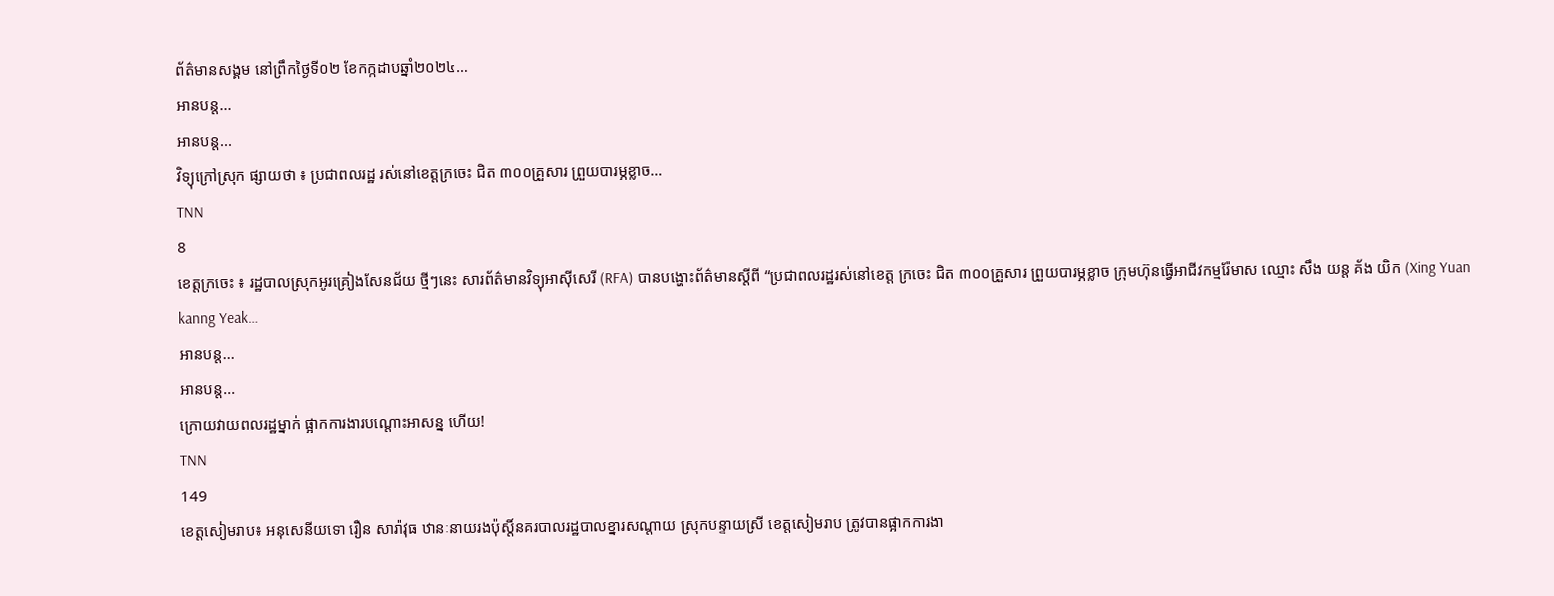ព័ត៌មានសង្គម នៅព្រឹកថ្ងៃទី០២ ខែកក្កដាបឆ្នាំ២០២៤…
អានបន្ត...
អានបន្ត...
វិទ្យុក្រៅស្រុក ផ្សាយថា ៖ ប្រជាពលរដ្ឋ រស់នៅខេត្តក្រចេះ ជិត ៣០០គ្រួសារ ព្រួយបារម្ភខ្លាច…
TNN
8
ខេត្តក្រចេះ ៖ រដ្ឋបាលស្រុកអូរគ្រៀងសែនជ័យ ថ្មីៗនេះ សារព័ត៌មានវិទ្យុអាស៊ីសេរី (RFA) បានបង្ហោះព័ត៌មានស្តីពី “ប្រជាពលរដ្ឋរស់នៅខេត្ត ក្រចេះ ជិត ៣០០គ្រួសារ ព្រួយបារម្ភខ្លាច ក្រុមហ៊ុនធ្វើអាជីវកម្មរ៉ែមាស ឈ្មោះ សឹង យន្ត គ័ង យិក (Xing Yuan kanng Yeak…
អានបន្ត...
អានបន្ត...
ក្រោយវាយពលរដ្ឋម្នាក់ ផ្អាកការងារបណ្តោះអាសន្ន ហើយ!
TNN
149
ខេត្តសៀមរាប៖ អនុសេនីយទោ រឿន សារ៉ាវុធ ឋានៈនាយរងប៉ុស្តិ៍នគរបាលរដ្ឋបាលខ្នារសណ្តាយ ស្រុកបន្ទាយស្រី ខេត្តសៀមរាប ត្រូវបានផ្អាកការងា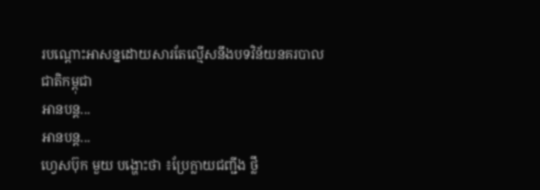របណ្តោះអាសន្នដោយសារតែល្មើសនឹងបទវិន័យនគរបាលជាតិកម្ពុជា
អានបន្ត...
អានបន្ត...
ហ្វេសប៊ុក មួយ បង្ហោះថា ៖ប្រែក្លាយជញ្ជីង ថ្លឹ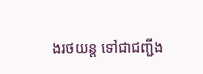ងរថយន្ត ទៅជាជញ្ជីង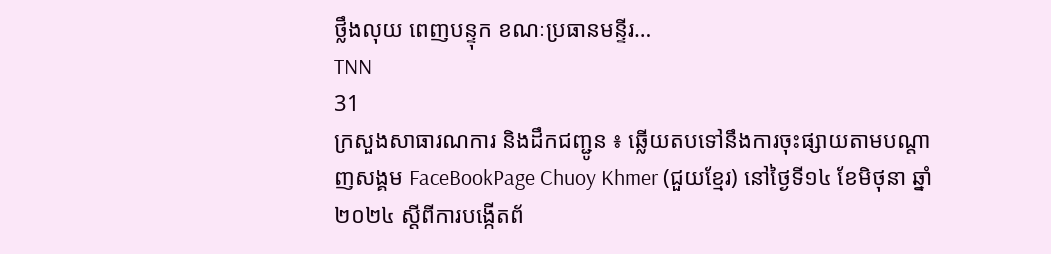ថ្លឹងលុយ ពេញបន្ទុក ខណៈប្រធានមន្ទីរ…
TNN
31
ក្រសួងសាធារណការ និងដឹកជញ្ជូន ៖ ឆ្លើយតបទៅនឹងការចុះផ្សាយតាមបណ្តាញសង្គម FaceBookPage Chuoy Khmer (ជួយខ្មែរ) នៅថ្ងៃទី១៤ ខែមិថុនា ឆ្នាំ២០២៤ ស្តីពីការបង្កើតព័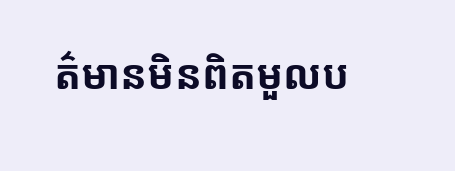ត៌មានមិនពិតមួលប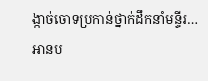ង្កាច់ចោទប្រកាន់ថ្នាក់ដឹកនាំមន្ទីរ…
អានប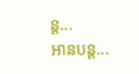ន្ត...
អានបន្ត...